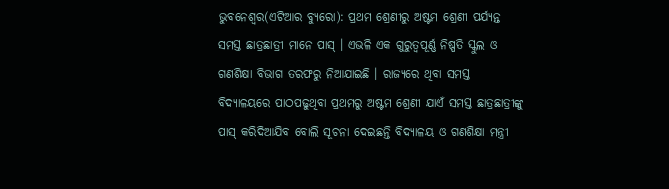ଭୁବନେଶ୍ୱର(ଏଟିଆର ବ୍ୟୁରୋ): ପ୍ରଥମ ଶ୍ରେଣୀରୁ ଅଷ୍ଟମ ଶ୍ରେଣୀ ପର୍ଯ୍ୟନ୍ତ ସମସ୍ତ ଛାତ୍ରଛାତ୍ରୀ ମାନେ ପାସ୍ । ଏଭଳି ଏକ ଗୁରୁତ୍ୱପୂର୍ଣ୍ଣ ନିଷ୍ପତି ସ୍କୁଲ ଓ ଗଣଶିକ୍ଷା ବିଭାଗ ତରଫରୁ ନିଆଯାଇଛି । ରାଜ୍ୟରେ ଥିବା ସମସ୍ତ ବିଦ୍ୟାଳୟରେ ପାଠପଢୁଥିବା ପ୍ରଥମରୁ ଅଷ୍ଟମ ଶ୍ରେଣୀ ଯାଏଁ ସମସ୍ତ ଛାତ୍ରଛାତ୍ରୀଙ୍କୁ ପାସ୍ କରିଦିଆଯିବ ବୋଲି ସୂଚନା ଦେଇଛନ୍ତି ବିଦ୍ୟାଳୟ ଓ ଗଣଶିକ୍ଷା ମନ୍ତ୍ରୀ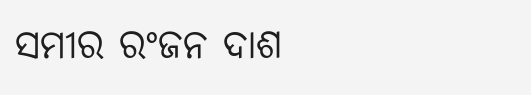ସମୀର ରଂଜନ ଦାଶ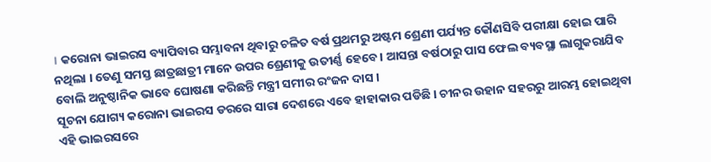। କରୋନା ଭାଇରସ ବ୍ୟାପିବାର ସମ୍ଭାବନା ଥିବାରୁ ଚଳିତ ବର୍ଷ ପ୍ରଥମରୁ ଅଷ୍ଟମ ଶ୍ରେଣୀ ପର୍ଯ୍ୟନ୍ତ କୌଣସିବି ପରୀକ୍ଷା ହୋଇ ପାରି ନଥିଲା । ତେଣୁ ସମସ୍ତ ଛାତ୍ରଛାତ୍ରୀ ମାନେ ଉପର ଶ୍ରେଣୀକୁ ଉତୀର୍ଣ୍ଣ ହେବେ । ଆସନ୍ତା ବର୍ଷଠାରୁ ପାସ ଫେଲ ବ୍ୟବସ୍ଥା ଲାଗୁକରାଯିବ ବୋଲି ଅନୁଷ୍ଠାନିକ ଭାବେ ଘୋଷଣା କରିଛନ୍ତି ମନ୍ତ୍ରୀ ସମୀର ରଂଜନ ଦାସ ।
ସୂଚନା ଯୋଗ୍ୟ କରୋନା ଭାଇରସ ଡରରେ ସାରା ଦେଶରେ ଏବେ ହାହାକାର ପଡିଛି । ଚୀନର ଉହାନ ସହରରୁ ଆରମ୍ଭ ହୋଇଥିବା ଏହି ଭାଇରସରେ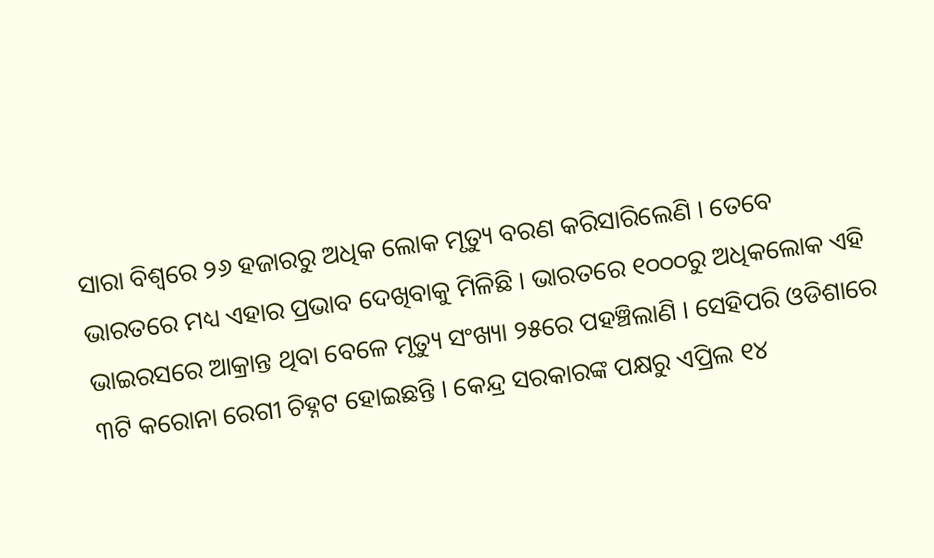ସାରା ବିଶ୍ୱରେ ୨୬ ହଜାରରୁ ଅଧିକ ଲୋକ ମୃତ୍ୟୁ ବରଣ କରିସାରିଲେଣି । ତେବେ ଭାରତରେ ମଧ୍ୟ ଏହାର ପ୍ରଭାବ ଦେଖିବାକୁ ମିଳିଛି । ଭାରତରେ ୧୦୦୦ରୁ ଅଧିକଲୋକ ଏହି ଭାଇରସରେ ଆକ୍ରାନ୍ତ ଥିବା ବେଳେ ମୃତ୍ୟୁ ସଂଖ୍ୟା ୨୫ରେ ପହଞ୍ଚିଲାଣି । ସେହିପରି ଓଡିଶାରେ ୩ଟି କରୋନା ରେଗୀ ଚିହ୍ନଟ ହୋଇଛନ୍ତି । କେନ୍ଦ୍ର ସରକାରଙ୍କ ପକ୍ଷରୁ ଏପ୍ରିଲ ୧୪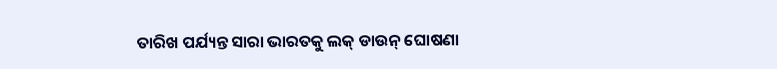ତାରିଖ ପର୍ଯ୍ୟନ୍ତ ସାରା ଭାରତକୁ ଲକ୍ ଡାଉନ୍ ଘୋଷଣା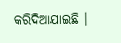କରିଦିଆଯାଇଛି ।